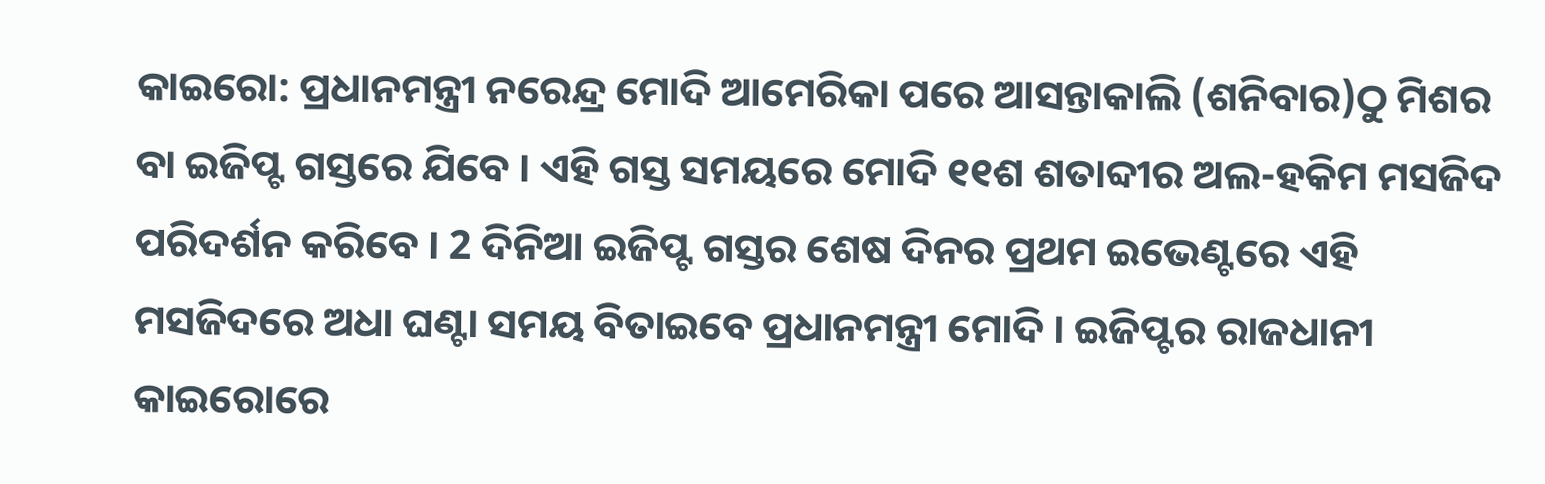କାଇରୋ: ପ୍ରଧାନମନ୍ତ୍ରୀ ନରେନ୍ଦ୍ର ମୋଦି ଆମେରିକା ପରେ ଆସନ୍ତାକାଲି (ଶନିବାର)ଠୁ ମିଶର ବା ଇଜିପ୍ଟ ଗସ୍ତରେ ଯିବେ । ଏହି ଗସ୍ତ ସମୟରେ ମୋଦି ୧୧ଶ ଶତାବ୍ଦୀର ଅଲ-ହକିମ ମସଜିଦ ପରିଦର୍ଶନ କରିବେ । 2 ଦିନିଆ ଇଜିପ୍ଟ ଗସ୍ତର ଶେଷ ଦିନର ପ୍ରଥମ ଇଭେଣ୍ଟରେ ଏହି ମସଜିଦରେ ଅଧା ଘଣ୍ଟା ସମୟ ବିତାଇବେ ପ୍ରଧାନମନ୍ତ୍ରୀ ମୋଦି । ଇଜିପ୍ଟର ରାଜଧାନୀ କାଇରୋରେ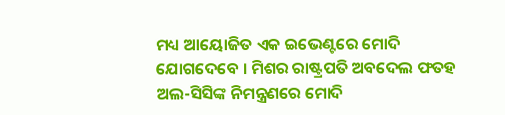ମଧ୍ୟ ଆୟୋଜିତ ଏକ ଇଭେଣ୍ଟରେ ମୋଦି ଯୋଗଦେବେ । ମିଶର ରାଷ୍ଟ୍ରପତି ଅବଦେଲ ଫତହ ଅଲ-ସିସିଙ୍କ ନିମନ୍ତ୍ରଣରେ ମୋଦି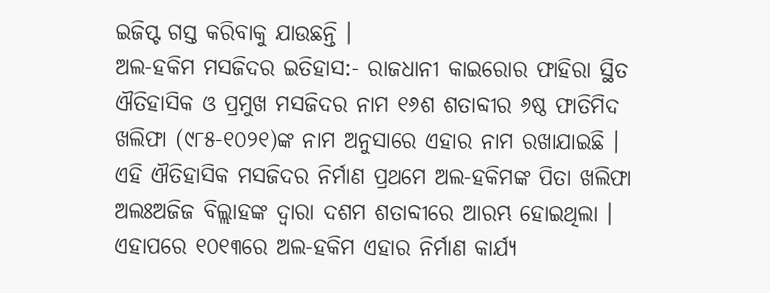ଇଜିପ୍ଟ ଗସ୍ତ କରିବାକୁ ଯାଉଛନ୍ତି ।
ଅଲ-ହକିମ ମସଜିଦର ଇତିହାସ:- ରାଜଧାନୀ କାଇରୋର ଫାହିରା ସ୍ଥିତ ଐତିହାସିକ ଓ ପ୍ରମୁଖ ମସଜିଦର ନାମ ୧୬ଶ ଶତାବ୍ଦୀର ୬ଷ୍ଠ ଫାତିମିଦ ଖଲିଫା (୯୮୫-୧୦୨୧)ଙ୍କ ନାମ ଅନୁସାରେ ଏହାର ନାମ ରଖାଯାଇଛି । ଏହି ଐତିହାସିକ ମସଜିଦର ନିର୍ମାଣ ପ୍ରଥମେ ଅଲ-ହକିମଙ୍କ ପିତା ଖଲିଫା ଅଲଃଅଜିଜ ବିଲ୍ଲାହଙ୍କ ଦ୍ବାରା ଦଶମ ଶତାବ୍ଦୀରେ ଆରମ୍ଭ ହୋଇଥିଲା । ଏହାପରେ ୧୦୧୩ରେ ଅଲ-ହକିମ ଏହାର ନିର୍ମାଣ କାର୍ଯ୍ୟ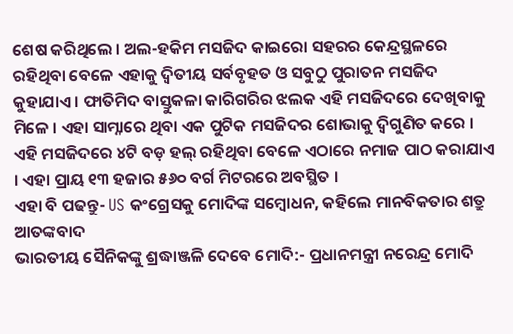ଶେଷ କରିଥିଲେ । ଅଲ-ହକିମ ମସଜିଦ କାଇରୋ ସହରର କେନ୍ଦ୍ରସ୍ଥଳରେ ରହିଥିବା ବେଳେ ଏହାକୁ ଦ୍ବିତୀୟ ସର୍ବବୃହତ ଓ ସବୁଠୁ ପୁରାତନ ମସଜିଦ କୁହାଯାଏ । ଫାତିମିଦ ବାସ୍ତୁକଳା କାରିଗରିର ଝଲକ ଏହି ମସଜିଦରେ ଦେଖିବାକୁ ମିଳେ । ଏହା ସାମ୍ନାରେ ଥିବା ଏକ ପୁଟିକ ମସଜିଦର ଶୋଭାକୁ ଦ୍ବିଗୁଣିତ କରେ । ଏହି ମସଜିଦରେ ୪ଟି ବଡ଼ ହଲ୍ ରହିଥିବା ବେଳେ ଏଠାରେ ନମାଜ ପାଠ କରାଯାଏ । ଏହା ପ୍ରାୟ ୧୩ ହଜାର ୫୬୦ ବର୍ଗ ମିଟରରେ ଅବସ୍ଥିତ ।
ଏହା ବି ପଢନ୍ତୁ- US କଂଗ୍ରେସକୁ ମୋଦିଙ୍କ ସମ୍ବୋଧନ, କହିଲେ ମାନବିକତାର ଶତ୍ରୁ ଆତଙ୍କବାଦ
ଭାରତୀୟ ସୈନିକଙ୍କୁ ଶ୍ରଦ୍ଧାଞ୍ଜଳି ଦେବେ ମୋଦି:- ପ୍ରଧାନମନ୍ତ୍ରୀ ନରେନ୍ଦ୍ର ମୋଦି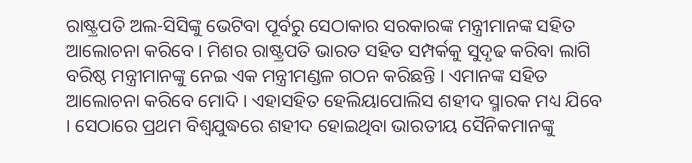ରାଷ୍ଟ୍ରପତି ଅଲ-ସିସିଙ୍କୁ ଭେଟିବା ପୂର୍ବରୁ ସେଠାକାର ସରକାରଙ୍କ ମନ୍ତ୍ରୀମାନଙ୍କ ସହିତ ଆଲୋଚନା କରିବେ । ମିଶର ରାଷ୍ଟ୍ରପତି ଭାରତ ସହିତ ସମ୍ପର୍କକୁ ସୁଦୃଢ କରିବା ଲାଗି ବରିଷ୍ଠ ମନ୍ତ୍ରୀମାନଙ୍କୁ ନେଇ ଏକ ମନ୍ତ୍ରୀମଣ୍ଡଳ ଗଠନ କରିଛନ୍ତି । ଏମାନଙ୍କ ସହିତ ଆଲୋଚନା କରିବେ ମୋଦି । ଏହାସହିତ ହେଲିୟାପୋଲିସ ଶହୀଦ ସ୍ମାରକ ମଧ୍ୟ ଯିବେ । ସେଠାରେ ପ୍ରଥମ ବିଶ୍ବଯୁଦ୍ଧରେ ଶହୀଦ ହୋଇଥିବା ଭାରତୀୟ ସୈନିକମାନଙ୍କୁ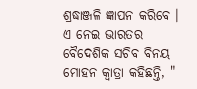ଶ୍ରଦ୍ଧାଞ୍ଜଳି ଜ୍ଞାପନ କରିବେ । ଏ ନେଇ ଭାରତର ବୈଦେଶିକ ସଚିବ ବିନୟ ମୋହନ କ୍ବାତ୍ରା କହିଛନ୍ତି, "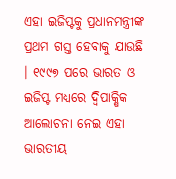ଏହା ଇଜିପ୍ଟକୁ ପ୍ରଧାନମନ୍ତ୍ରୀଙ୍କ ପ୍ରଥମ ଗସ୍ତ ହେବାକୁ ଯାଉଛି । ୧୯୯୭ ପରେ ଭାରତ ଓ ଇଜିପ୍ଟ ମଧ୍ୟରେ ଦ୍ବିପାକ୍ଷିକ ଆଲୋଚନା ନେଇ ଏହା ଭାରତୀୟ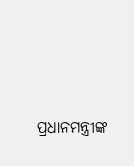ପ୍ରଧାନମନ୍ତ୍ରୀଙ୍କ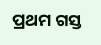ପ୍ରଥମ ଗସ୍ତ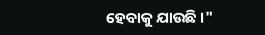ହେବାକୁ ଯାଉଛି ।"